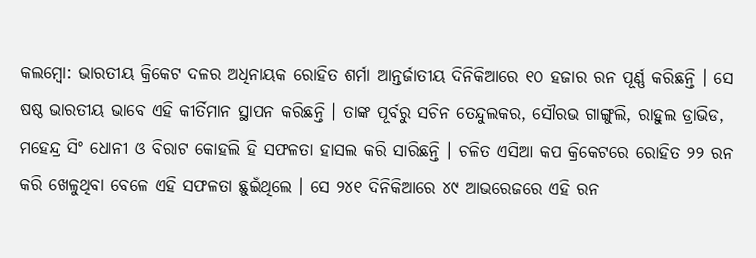କଲମ୍ବୋ: ଭାରତୀୟ କ୍ରିକେଟ ଦଳର ଅଧିନାୟକ ରୋହିତ ଶର୍ମା ଆନ୍ତର୍ଜାତୀୟ ଦିନିକିଆରେ ୧୦ ହଜାର ରନ ପୂର୍ଣ୍ଣ କରିଛନ୍ତି । ସେ ଷଷ୍ଠ ଭାରତୀୟ ଭାବେ ଏହି କୀର୍ତିମାନ ସ୍ଥାପନ କରିଛନ୍ତି । ତାଙ୍କ ପୂର୍ବରୁ ସଚିନ ତେନ୍ଦୁଲକର, ସୌରଭ ଗାଙ୍ଗୁଲି, ରାହୁଲ ଡ୍ରାଭିଡ, ମହେନ୍ଦ୍ର ସିଂ ଧୋନୀ ଓ ବିରାଟ କୋହଲି ହି ସଫଳତା ହାସଲ କରି ସାରିଛନ୍ତି । ଚଳିତ ଏସିଆ କପ କ୍ରିକେଟରେ ରୋହିତ ୨୨ ରନ କରି ଖେଳୁଥିବା ବେଳେ ଏହି ସଫଳତା ଛୁଇଁଥିଲେ । ସେ ୨୪୧ ଦିନିକିଆରେ ୪୯ ଆଭରେଜରେ ଏହି ରନ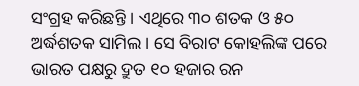ସଂଗ୍ରହ କରିଛନ୍ତି । ଏଥିରେ ୩୦ ଶତକ ଓ ୫୦ ଅର୍ଦ୍ଧଶତକ ସାମିଲ । ସେ ବିରାଟ କୋହଲିଙ୍କ ପରେ ଭାରତ ପକ୍ଷରୁ ଦ୍ରୁତ ୧୦ ହଜାର ରନ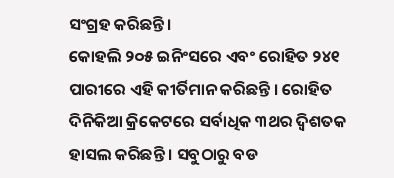ସଂଗ୍ରହ କରିଛନ୍ତି ।
କୋହଲି ୨୦୫ ଇନିଂସରେ ଏବଂ ରୋହିତ ୨୪୧ ପାରୀରେ ଏହି କୀର୍ତିମାନ କରିଛନ୍ତି । ରୋହିତ ଦିନିକିଆ କ୍ରିକେଟରେ ସର୍ବାଧିକ ୩ଥର ଦ୍ୱିଶତକ ହାସଲ କରିଛନ୍ତି । ସବୁଠାରୁ ବଡ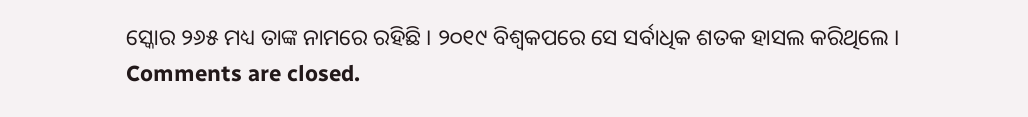ସ୍କୋର ୨୬୫ ମଧ୍ୟ ତାଙ୍କ ନାମରେ ରହିଛି । ୨୦୧୯ ବିଶ୍ୱକପରେ ସେ ସର୍ବାଧିକ ଶତକ ହାସଲ କରିଥିଲେ ।
Comments are closed.